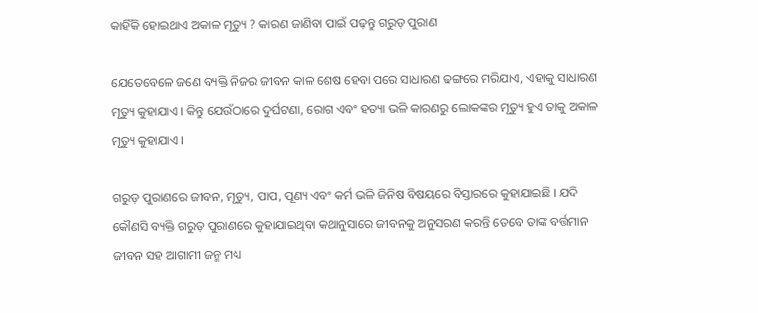କାହିଁକି ହୋଇଥାଏ ଅକାଳ ମୃତ୍ୟୁ ? କାରଣ ଜାଣିବା ପାଇଁ ପଢ଼ନ୍ତୁ ଗରୁଡ଼ ପୁରାଣ

ଯେତେବେଳେ ଜଣେ ବ୍ୟକ୍ତି ନିଜର ଜୀବନ କାଳ ଶେଷ ହେବା ପରେ ସାଧାରଣ ଢଙ୍ଗରେ ମରିଯାଏ, ଏହାକୁ ସାଧାରଣ ମୃତ୍ୟୁ କୁହାଯାଏ । କିନ୍ତୁ ଯେଉଁଠାରେ ଦୁର୍ଘଟଣା, ରୋଗ ଏବଂ ହତ୍ୟା ଭଳି କାରଣରୁ ଲୋକଙ୍କର ମୃତ୍ୟୁ ହୁଏ ତାକୁ ଅକାଳ ମୃତ୍ୟୁ କୁହାଯାଏ ।

ଗରୁଡ଼ ପୁରାଣରେ ଜୀବନ, ମୃତ୍ୟୁ, ପାପ, ପୂଣ୍ୟ ଏବଂ କର୍ମ ଭଳି ଜିନିଷ ବିଷୟରେ ବିସ୍ତାରରେ କୁହାଯାଇଛି । ଯଦି କୌଣସି ବ୍ୟକ୍ତି ଗରୁଡ଼ ପୁରାଣରେ କୁହାଯାଇଥିବା କଥାନୁସାରେ ଜୀବନକୁ ଅନୁସରଣ କରନ୍ତି ତେବେ ତାଙ୍କ ବର୍ତ୍ତମାନ ଜୀବନ ସହ ଆଗାମୀ ଜନ୍ମ ମଧ୍ୟ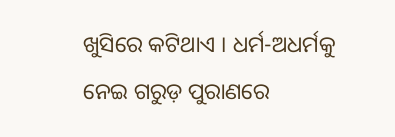ଖୁସିରେ କଟିଥାଏ । ଧର୍ମ-ଅଧର୍ମକୁ ନେଇ ଗରୁଡ଼ ପୁରାଣରେ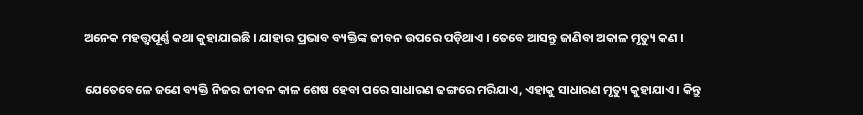ଅନେକ ମହତ୍ତ୍ୱପୂର୍ଣ୍ଣ କଥା କୁହାଯାଇଛି । ଯାହାର ପ୍ରଭାବ ବ୍ୟକ୍ତିଙ୍କ ଜୀବନ ଉପରେ ପଡ଼ିଥାଏ । ତେବେ ଆସନ୍ତୁ ଜାଣିବା ଅକାଳ ମୃତ୍ୟୁ କଣ ।

ଯେତେବେଳେ ଜଣେ ବ୍ୟକ୍ତି ନିଜର ଜୀବନ କାଳ ଶେଷ ହେବା ପରେ ସାଧାରଣ ଢଙ୍ଗରେ ମରିଯାଏ, ଏହାକୁ ସାଧାରଣ ମୃତ୍ୟୁ କୁହାଯାଏ । କିନ୍ତୁ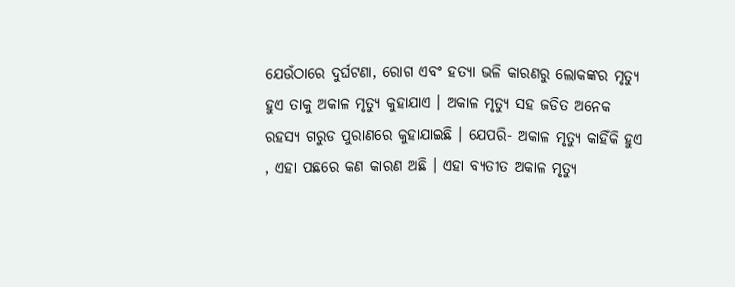ଯେଉଁଠାରେ ଦୁର୍ଘଟଣା, ରୋଗ ଏବଂ ହତ୍ୟା ଭଳି କାରଣରୁ ଲୋକଙ୍କର ମୃତ୍ୟୁ ହୁଏ ତାକୁ ଅକାଳ ମୃତ୍ୟୁ କୁହାଯାଏ । ଅକାଳ ମୃତ୍ୟୁ ସହ ଜଡିତ ଅନେକ ରହସ୍ୟ ଗରୁଡ ପୁରାଣରେ କୁହାଯାଇଛି । ଯେପରି- ଅକାଳ ମୃତ୍ୟୁ କାହିଁକି ହୁଏ , ଏହା ପଛରେ କଣ କାରଣ ଅଛି । ଏହା ବ୍ୟତୀତ ଅକାଳ ମୃତ୍ୟୁ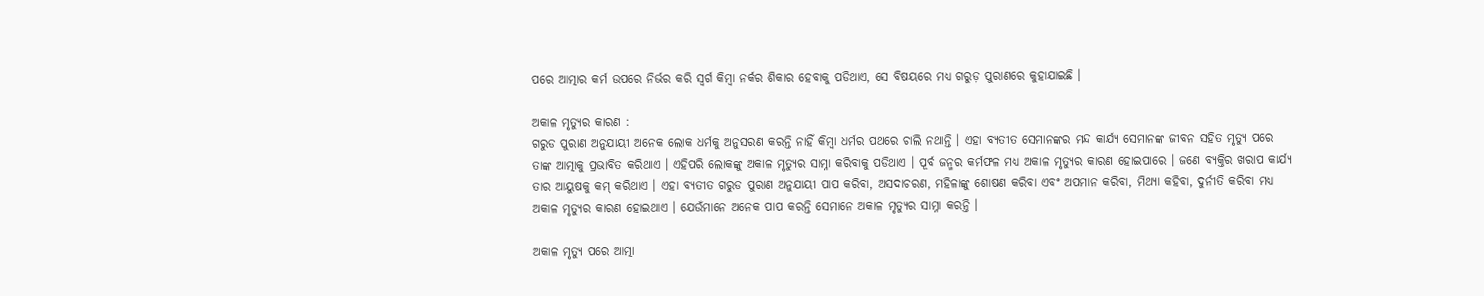ପରେ ଆତ୍ମାର କର୍ମ ଉପରେ ନିର୍ଭର କରି ସ୍ୱର୍ଗ କିମ୍ବା ନର୍କର ଶିକାର ହେବାକୁ ପଡିଥାଏ, ସେ ବିଷୟରେ ମଧ୍ୟ ଗରୁଡ଼ ପୁରାଣରେ କୁହାଯାଇଛି ।

ଅକାଳ ମୃତ୍ୟୁର କାରଣ :
ଗରୁଡ ପୁରାଣ ଅନୁଯାୟୀ ଅନେକ ଲୋକ ଧର୍ମକୁ ଅନୁସରଣ କରନ୍ତି ନାହିଁ କିମ୍ବା ଧର୍ମର ପଥରେ ଚାଲି ନଥାନ୍ତି । ଏହା ବ୍ୟତୀତ ସେମାନଙ୍କର ମନ୍ଦ କାର୍ଯ୍ୟ ସେମାନଙ୍କ ଜୀବନ ସହିତ ମୃତ୍ୟୁ ପରେ ତାଙ୍କ ଆତ୍ମାକୁ ପ୍ରଭାବିତ କରିଥାଏ । ଏହିପରି ଲୋକଙ୍କୁ ଅକାଳ ମୃତ୍ୟୁର ସାମ୍ନା କରିବାକୁ ପଡିଥାଏ । ପୂର୍ବ ଜନ୍ମର କର୍ମଫଳ ମଧ୍ୟ ଅକାଳ ମୃତ୍ୟୁର କାରଣ ହୋଇପାରେ । ଜଣେ ବ୍ୟକ୍ତିର ଖରାପ କାର୍ଯ୍ୟ ତାର ଆୟୁଷକୁ କମ୍‌ କରିଥାଏ । ଏହା ବ୍ୟତୀତ ଗରୁଡ ପୁରାଣ ଅନୁଯାୟୀ ପାପ କରିବା, ଅସଦାଚରଣ, ମହିଳାଙ୍କୁ ଶୋଷଣ କରିବା ଏବଂ ଅପମାନ କରିବା, ମିଥ୍ୟା କହିବା, ଦୁର୍ନୀତି କରିବା ମଧ୍ୟ ଅକାଳ ମୃତ୍ୟୁର କାରଣ ହୋଇଥାଏ । ଯେଉଁମାନେ ଅନେକ ପାପ କରନ୍ତି ସେମାନେ ଅକାଳ ମୃତ୍ୟୁର ସାମ୍ନା କରନ୍ତି ।

ଅକାଳ ମୃତ୍ୟୁ ପରେ ଆତ୍ମା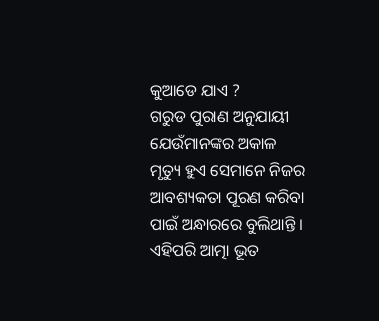କୁଆଡେ ଯାଏ ?
ଗରୁଡ ପୁରାଣ ଅନୁଯାୟୀ ଯେଉଁମାନଙ୍କର ଅକାଳ ମୃତ୍ୟୁ ହୁଏ ସେମାନେ ନିଜର ଆବଶ୍ୟକତା ପୂରଣ କରିବା ପାଇଁ ଅନ୍ଧାରରେ ବୁଲିଥାନ୍ତି । ଏହିପରି ଆତ୍ମା ଭୂତ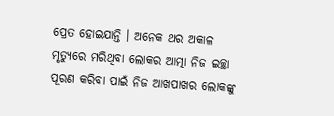ପ୍ରେତ ହୋଇଯାନ୍ତି । ଅନେକ ଥର ଅକାଳ ମୃତ୍ୟୁରେ ମରିଥିବା ଲୋକର ଆତ୍ମା ନିଜ ଇଚ୍ଛା ପୂରଣ କରିବା ପାଇଁ ନିଜ ଆଖପାଖର ଲୋକଙ୍କୁ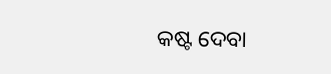କଷ୍ଟ ଦେବା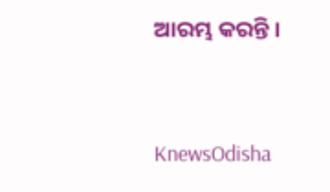ଆରମ୍ଭ କରନ୍ତି ।


KnewsOdisha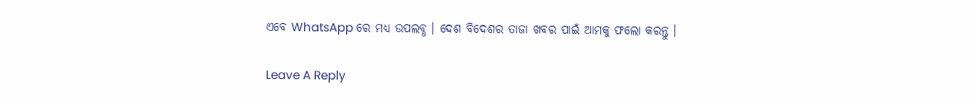ଏବେ WhatsApp ରେ ମଧ୍ୟ ଉପଲବ୍ଧ । ଦେଶ ବିଦେଶର ତାଜା ଖବର ପାଇଁ ଆମକୁ ଫଲୋ କରନ୍ତୁ ।

Leave A Reply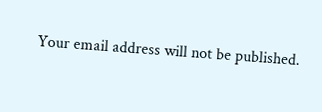Your email address will not be published.